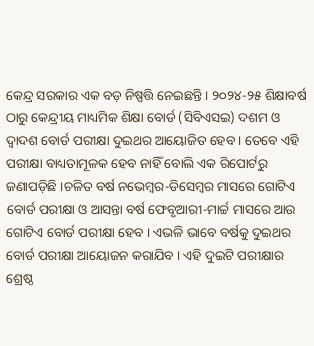କେନ୍ଦ୍ର ସରକାର ଏକ ବଡ଼ ନିଷ୍ପତ୍ତି ନେଇଛନ୍ତି । ୨୦୨୪-୨୫ ଶିକ୍ଷାବର୍ଷ ଠାରୁ କେନ୍ଦ୍ରୀୟ ମାଧ୍ୟମିକ ଶିକ୍ଷା ବୋର୍ଡ (ସିବିଏସଇ) ଦଶମ ଓ ଦ୍ୱାଦଶ ବୋର୍ଡ ପରୀକ୍ଷା ଦୁଇଥର ଆୟୋଜିତ ହେବ । ତେବେ ଏହି ପରୀକ୍ଷା ବାଧ୍ୟତାମୂଳକ ହେବ ନାହିଁ ବୋଲି ଏକ ରିପୋର୍ଟରୁ ଜଣାପଡ଼ିଛି ।ଚଳିତ ବର୍ଷ ନଭେମ୍ବର-ଡିସେମ୍ବର ମାସରେ ଗୋଟିଏ ବୋର୍ଡ ପରୀକ୍ଷା ଓ ଆସନ୍ତା ବର୍ଷ ଫେବୃଆରୀ-ମାର୍ଚ୍ଚ ମାସରେ ଆଉ ଗୋଟିଏ ବୋର୍ଡ ପରୀକ୍ଷା ହେବ । ଏଭଳି ଭାବେ ବର୍ଷକୁ ଦୁଇଥର ବୋର୍ଡ ପରୀକ୍ଷା ଆୟୋଜନ କରାଯିବ । ଏହି ଦୁଇଟି ପରୀକ୍ଷାର ଶ୍ରେଷ୍ଠ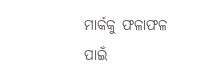ମାର୍କକୁ ଫଳାଫଳ ପାଇଁ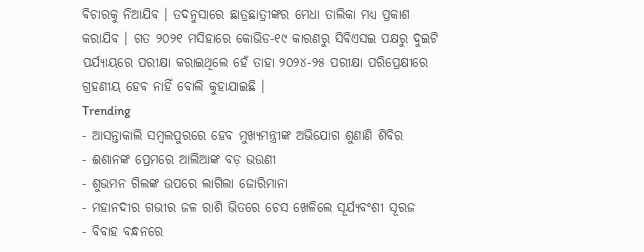ବିଚାରକୁ ନିଆଯିବ । ତଦନୁସାରେ ଛାତ୍ରଛାତ୍ରୀଙ୍କର ମେଧା ତାଲିକା ମଧ୍ୟ ପ୍ରକାଶ କରାଯିବ । ଗତ ୨୦୨୧ ମସିହାରେ କୋଭିଡ-୧୯ କାରଣରୁ ସିବିଏସଇ ପକ୍ଷରୁ ଦୁଇଟି ପର୍ଯ୍ୟାୟରେ ପରୀକ୍ଷା କରାଇଥିଲେ ହେଁ ତାହା ୨୦୨୪-୨୫ ପରୀକ୍ଷା ପରିପ୍ରେକ୍ଷୀରେ ଗ୍ରହଣୀୟ ହେବ ନାହିଁ ବୋଲି କୁହାଯାଇଛି ।
Trending
- ଆସନ୍ତାକାଲି ସମ୍ବଲପୁରରେ ହେବ ମୁଖ୍ୟମନ୍ତ୍ରୀଙ୍କ ଅଭିଯୋଗ ଶୁଣାଣି ଶିବିର
- ଈଶାନଙ୍କ ପ୍ରେମରେ ଆଲିଆଙ୍କ ବଡ଼ ଭଉଣୀ
- ଶୁଭମନ ଗିଲଙ୍କ ଉପରେ ଲାଗିଲା ଜୋରିମାନା
- ମହାନଦୀର ଗଭୀର ଜଳ ରାଶି ଭିତରେ ଚେସ ଖେଳିଲେ ସୂର୍ଯ୍ୟବଂଶୀ ସୂରଜ
- ବିବାହ ବନ୍ଧନରେ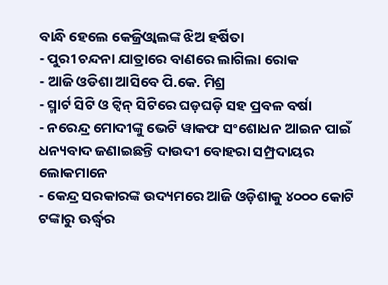ବାନ୍ଧି ହେଲେ କେଜ୍ରିଓ୍ବାଲଙ୍କ ଝିଅ ହର୍ଷିତା
- ପୁରୀ ଚନ୍ଦନା ଯାତ୍ରାରେ ବାଣରେ ଲାଗିଲା ରୋକ
- ଆଜି ଓଡିଶା ଆସିବେ ପି.କେ. ମିଶ୍ର
- ସ୍ମାର୍ଟ ସିଟି ଓ ଟ୍ଵିନ୍ ସିଟିରେ ଘଡ଼ଘଡ଼ି ସହ ପ୍ରବଳ ବର୍ଷା
- ନରେନ୍ଦ୍ର ମୋଦୀଙ୍କୁ ଭେଟି ୱାକଫ ସଂଶୋଧନ ଆଇନ ପାଇଁ ଧନ୍ୟବାଦ ଜଣାଇଛନ୍ତି ଦାଉଦୀ ବୋହରା ସମ୍ପ୍ରଦାୟର ଲୋକମାନେ
- କେନ୍ଦ୍ର ସରକାରଙ୍କ ଉଦ୍ୟମରେ ଆଜି ଓଡ଼ିଶାକୁ ୪୦୦୦ କୋଟି ଟଙ୍କାରୁ ଊର୍ଦ୍ଧ୍ବର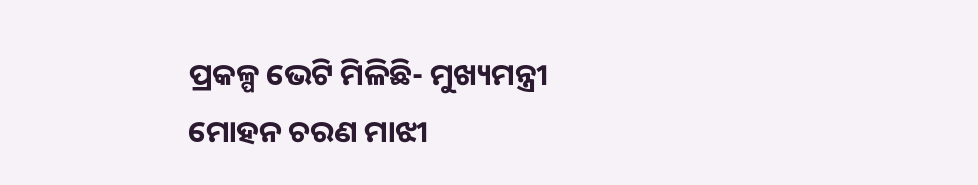ପ୍ରକଳ୍ପ ଭେଟି ମିଳିଛି- ମୁଖ୍ୟମନ୍ତ୍ରୀ ମୋହନ ଚରଣ ମାଝୀ